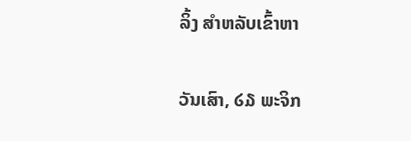ລິ້ງ ສຳຫລັບເຂົ້າຫາ

ວັນເສົາ, ໒໓ ພະຈິກ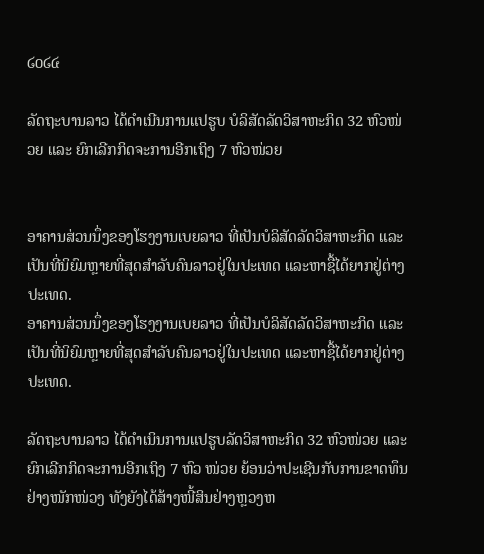໒໐໒໔

ລັດຖະບານລາວ ໄດ້ດຳເນີນການແປຮູບ ບໍລິສັດລັດວິສາຫະກິດ 32 ຫົວໜ່ວຍ ແລະ ຍົກເລີກກິດຈະການອີກເຖິງ 7 ຫົວໜ່ວຍ


ອາຄານສ່ວນນຶ່ງຂອງໂຮງງານເບຍລາວ ທີ່ເປັນບໍລິສັດລັດວິສາຫະກິດ ແລະເປັນທີ່ນິຍົມຫຼາຍທີ່ສຸດສຳລັບຄົນລາວຢູ່ໃນປະເທດ ແລະຫາຊື້ໄດ້ຍາກຢູ່ຕ່າງປະເທດ.
ອາຄານສ່ວນນຶ່ງຂອງໂຮງງານເບຍລາວ ທີ່ເປັນບໍລິສັດລັດວິສາຫະກິດ ແລະເປັນທີ່ນິຍົມຫຼາຍທີ່ສຸດສຳລັບຄົນລາວຢູ່ໃນປະເທດ ແລະຫາຊື້ໄດ້ຍາກຢູ່ຕ່າງປະເທດ.

ລັດຖະບານລາວ ໄດ້ດຳເນິນການແປຮູບລັດວິສາຫະກິດ 32 ຫົວໜ່ວຍ ແລະ ຍົກເລີກກິດຈະການອີກເຖິງ 7 ຫົວ ໜ່ວຍ ຍ້ອນວ່າປະເຊີນກັບການຂາດທຶນຢ່າງໜັກໜ່ວງ ທັງຍັງໄດ້ສ້າງໜີ້ສິນຢ່າງຫຼວງຫ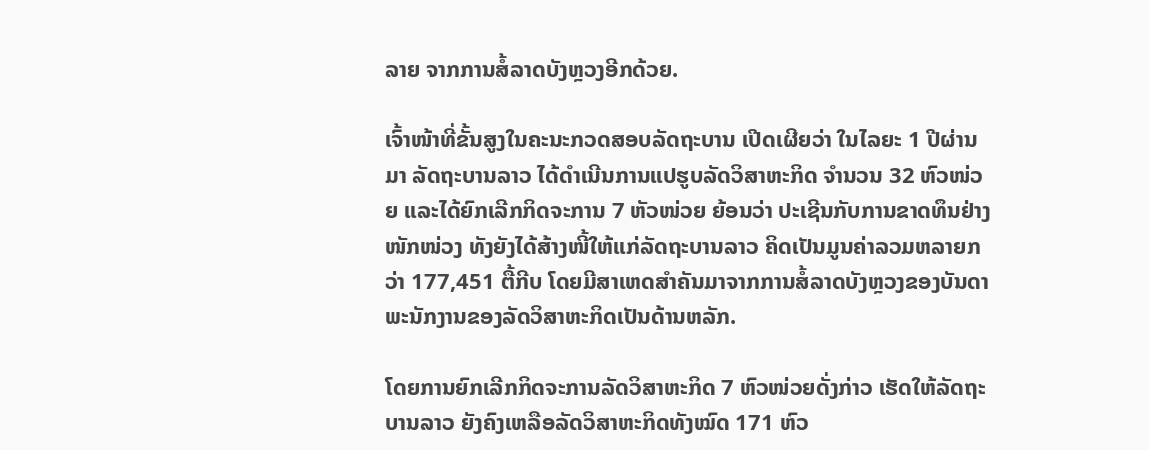ລາຍ ຈາກການສໍ້ລາດບັງຫຼວງອີກດ້ວຍ.

ເຈົ້າໜ້າທີ່ຂັ້ນສູງໃນຄະນະກວດສອບລັດຖະບານ ເປີດເຜີຍວ່າ ໃນໄລຍະ 1 ປີຜ່ານມາ ລັດຖະບານລາວ ໄດ້ດຳເນີນການແປຮູບລັດວິສາຫະກິດ ຈຳນວນ 32 ຫົວໜ່ວຍ ແລະໄດ້ຍົກເລີກກິດຈະການ 7 ຫັວໜ່ວຍ ຍ້ອນວ່າ ປະເຊີນກັບການຂາດທຶນຢ່າງໜັກໜ່ວງ ທັງຍັງໄດ້ສ້າງໜີ້ໃຫ້ແກ່ລັດຖະບານລາວ ຄິດເປັນມູນຄ່າລວມຫລາຍກວ່າ 177,451 ຕື້ກີບ ໂດຍມີສາເຫດສຳຄັນມາຈາກການສໍ້ລາດບັງຫຼວງຂອງບັນດາພະນັກງານຂອງລັດວິສາຫະກິດເປັນດ້ານຫລັກ.

ໂດຍການຍົກເລີກກິດຈະການລັດວິສາຫະກິດ 7 ຫົວໜ່ວຍດັ່ງກ່າວ ເຮັດໃຫ້ລັດຖະບານລາວ ຍັງຄົງເຫລືອລັດວິສາຫະກິດທັງໝົດ 171 ຫົວ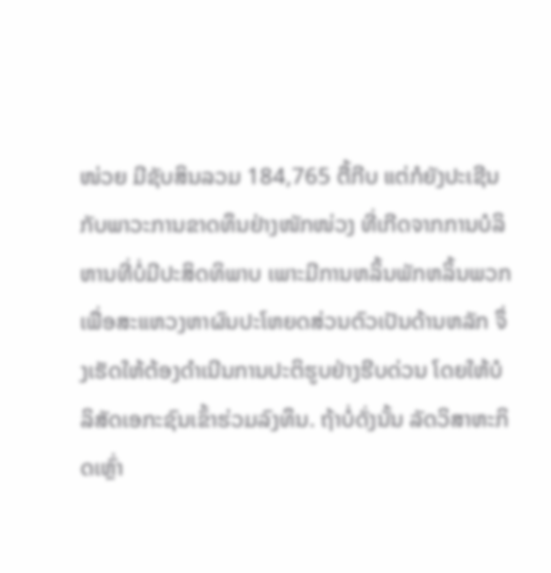ໜ່ວຍ ມີຊັບສິນລວມ 184,765 ຕື້ກີບ ແຕ່ກໍຍັງປະເຊີນກັບພາວະການຂາດທຶນຢ່າງໜັກໜ່ວງ ທີ່ເກີດຈາກການບໍລິຫານທີ່ບໍ່ມີປະສິດທິພາບ ເພາະມີການຫລິ້ນພັກຫລິ້ນພວກເພື່ອສະແຫວງຫາຜົນປະໂຫຍດສ່ວນຕົວເປັນດ້ານຫລັກ ຈຶ່ງເຮັດໃຫ້ຕ້ອງດຳເນີນການປະຕິຮູບຢ່າງຮີບດ່ວນ ໂດຍໃຫ້ບໍລິສັດເອກະຊົນເຂົ້າຮ່ວມລົງທຶນ. ຖ້າບໍ່ດັ່ງນັ້ນ ລັດວິສາຫະກິດເຫຼົ່າ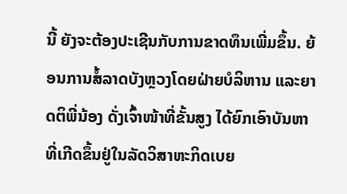ນີ້ ຍັງຈະຕ້ອງປະເຊີນກັບການຂາດທຶນເພີ່ມຂຶ້ນ. ຍ້ອນການສໍ້ລາດບັງຫຼວງໂດຍຝ່າຍບໍລິຫານ ແລະຍາດຕິພີ່ນ້ອງ ດັ່ງເຈົ້າໜ້າທີ່ຂັ້ນສູງ ໄດ້ຍົກເອົາບັນຫາທີ່ເກີດຂຶ້ນຢູ່ໃນລັດວິສາຫະກິດເບຍ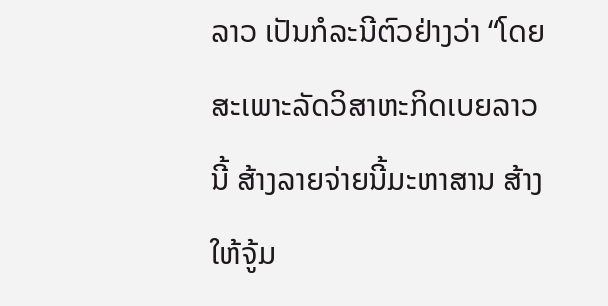ລາວ ເປັນກໍລະນີຕົວຢ່າງວ່າ “ໂດຍສະເພາະລັດວິສາຫະກິດເບຍລາວນີ້ ສ້າງລາຍຈ່າຍນີ້ມະຫາສານ ສ້າງໃຫ້ຈູ້ມ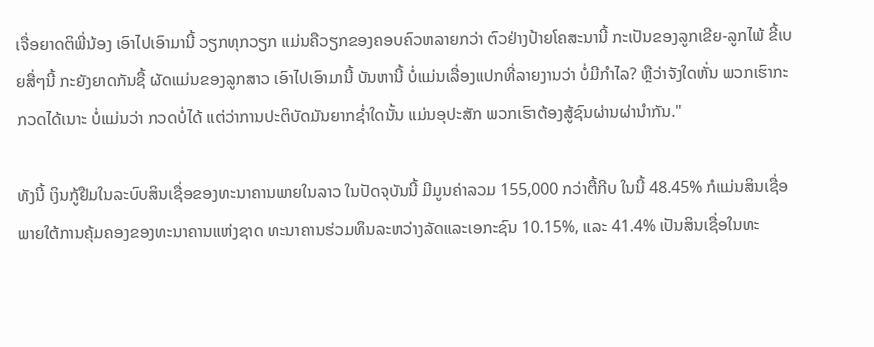ເຈື່ອຍາດຕິພີ່ນ້ອງ ເອົາໄປເອົາມານີ້ ວຽກທຸກວຽກ ແມ່ນຄືວຽກຂອງຄອບຄົວຫລາຍກວ່າ ຕົວຢ່າງປ້າຍໂຄສະນານີ້ ກະເປັນຂອງລູກເຂີຍ-ລູກໄພ້ ຂີ້ເບຍສື່ໆນີ້ ກະຍັງຍາດກັນຊື້ ຜັດແມ່ນຂອງລູກສາວ ເອົາໄປເອົາມານີ້ ບັນຫານີ້ ບໍ່ແມ່ນເລື່ອງແປກທີ່ລາຍງານວ່າ ບໍ່ມີກໍາໄລ? ຫຼືວ່າຈັງໃດຫັ່ນ ພວກເຮົາກະກວດໄດ້ເນາະ ບໍ່ແມ່ນວ່າ ກວດບໍ່ໄດ້ ແຕ່ວ່າການປະຕິບັດມັນຍາກຊ່ຳໃດນັ້ນ ແມ່ນອຸປະສັກ ພວກເຮົາຕ້ອງສູ້ຊົນຜ່ານຜ່ານໍາກັນ."

ທັງນີ້ ເງິນກູ້ຢືມໃນລະບົບສິນເຊື່ອຂອງທະນາຄານພາຍໃນລາວ ໃນປັດຈຸບັນນີ້ ມີມູນຄ່າລວມ 155,000 ກວ່າຕື້ກີບ ໃນນີ້ 48.45% ກໍແມ່ນສິນເຊື່ອພາຍໃຕ້ການຄຸ້ມຄອງຂອງທະນາຄານແຫ່ງຊາດ ທະນາຄານຮ່ວມທຶນລະຫວ່າງລັດແລະເອກະຊົນ 10.15%, ແລະ 41.4% ເປັນສິນເຊື່ອໃນທະ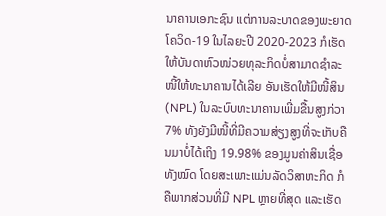ນາຄານເອກະຊົນ ແຕ່ການລະບາດຂອງພະຍາດໂຄວິດ-19 ໃນໄລຍະປີ 2020-2023 ກໍເຮັດໃຫ້ບັນດາຫົວໜ່ວຍທຸລະກິດບໍ່ສາມາດຊໍາລະໜີ້ໃຫ້ທະນາຄານໄດ້ເລີຍ ອັນເຮັດໃຫ້ມີໜີ້ສິນ (NPL) ໃນລະບົບທະນາຄານເພີ່ມຂື້ນສູງກ່ວາ 7% ທັງຍັງມີໜີ້ທີ່ມີຄວາມສ່ຽງສູງທີ່ຈະເກັບຄືນມາບໍ່ໄດ້ເຖິງ 19.98% ຂອງມູນຄ່າສິນເຊື່ອທັງໝົດ ໂດຍສະເພາະແມ່ນລັດວິສາຫະກິດ ກໍຄືພາກສ່ວນທີ່ມີ NPL ຫຼາຍທີ່ສຸດ ແລະເຮັດ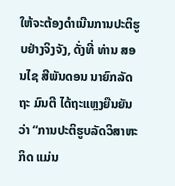ໃຫ້ຈະຕ້ອງດຳເນີນການປະຕິຮູບຢ່າງຈິງຈັງ, ດັ່ງທີ່ ທ່ານ ສອນໄຊ ສີພັນດອນ ນາຍົກລັດຖະ ມົນຕີ ໄດ້ຖະແຫຼງຍືນຍັນວ່າ “ການປະຕິຮູບລັດວິສາຫະກິດ ແມ່ນ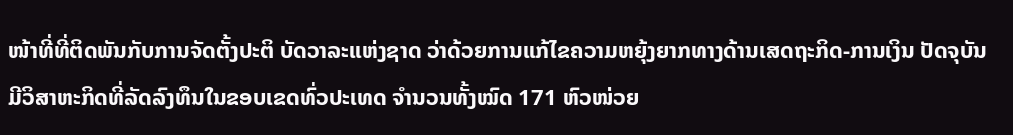ໜ້າທີ່ທີ່ຕິດພັນກັບການຈັດຕັ້ງປະຕິ ບັດວາລະແຫ່ງຊາດ ວ່າດ້ວຍການແກ້ໄຂຄວາມຫຍຸ້ງຍາກທາງດ້ານເສດຖະກິດ-ການເງິນ ປັດຈຸບັນ ມີວິສາຫະກິດທີ່ລັດລົງທຶນໃນຂອບເຂດທົ່ວປະເທດ ຈຳນວນທັ້ງໝົດ 171 ຫົວໜ່ວຍ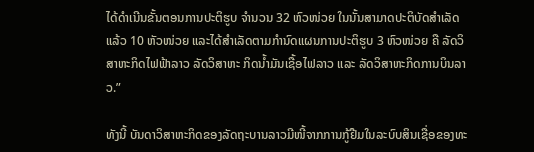ໄດ້ດຳເນີນຂັ້ນຕອນການປະຕິຮູບ ຈຳນວນ 32 ຫົວໜ່ວຍ ໃນນັ້ນສາມາດປະຕິບັດສຳເລັດແລ້ວ 10 ຫັວໜ່ວຍ ແລະໄດ້ສໍາເລັດຕາມກຳນົດແຜນການປະຕິຮູບ 3 ຫົວໜ່ວຍ ຄື ລັດວິສາຫະກິດໄຟຟ້າລາວ ລັດວິສາຫະ ກິດນ້ຳມັນເຊື້ອໄຟລາວ ແລະ ລັດວິສາຫະກິດການບິນລາວ.”

ທັງນີ້ ບັນດາວິສາຫະກິດຂອງລັດຖະບານລາວມີໜີ້ຈາກການກູ້ຢືມໃນລະບົບສິນເຊື່ອຂອງທະ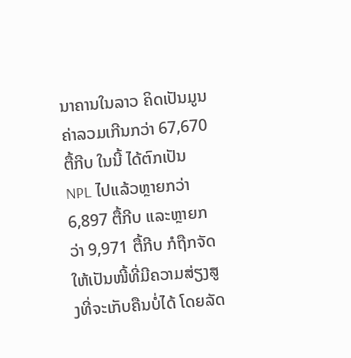ນາຄານໃນລາວ ຄິດເປັນມູນຄ່າລວມເກີນກວ່າ 67,670 ຕື້ກີບ ໃນນີ້ ໄດ້ຕົກເປັນ NPL ໄປແລ້ວຫຼາຍກວ່າ 6,897 ຕື້ກີບ ແລະຫຼາຍກວ່າ 9,971 ຕື້ກີບ ກໍຖືກຈັດໃຫ້ເປັນໜີ້ທີ່ມີຄວາມສ່ຽງສູງທີ່ຈະເກັບຄືນບໍ່ໄດ້ ໂດຍລັດ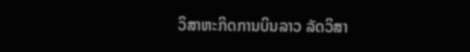ວິສາຫະກິດການບິນລາວ ລັດວິສາ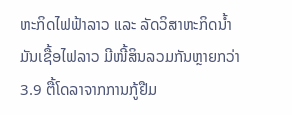ຫະກິດໄຟຟ້າລາວ ແລະ ລັດວິສາຫະກິດນໍ້າມັນເຊື້ອໄຟລາວ ມີໜີ້ສິນລວມກັນຫຼາຍກວ່າ 3.9 ຕື້ໂດລາຈາກການກູ້ຢືມ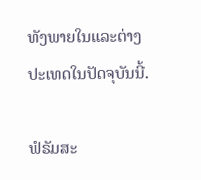ທັງພາຍໃນແລະຕ່າງປະເທດໃນປັດຈຸບັນນີ້.

ຟໍຣັມສະ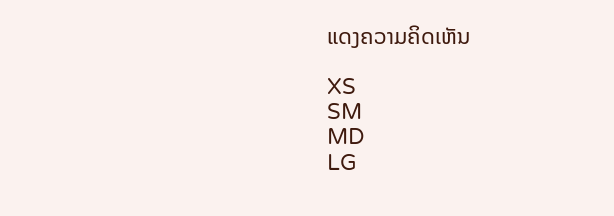ແດງຄວາມຄິດເຫັນ

XS
SM
MD
LG